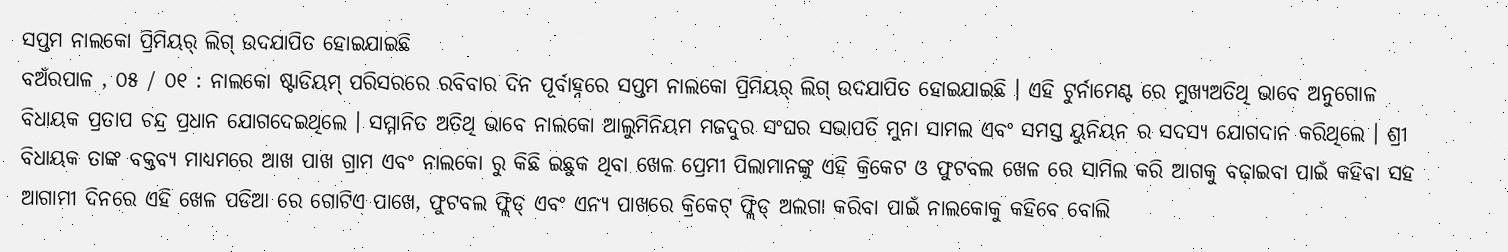ସପ୍ତମ ନାଲକୋ ପ୍ରିମିୟର୍ ଲିଗ୍ ଉଦଯାପିତ ହୋଇଯାଇଛି
ବଅଁରପାଳ , ୦୫ / ୦୧ : ନାଲକୋ ଷ୍ଟାଡିୟମ୍ ପରିସରରେ ରବିବାର ଦିନ ପୂର୍ବାହ୍ନରେ ସପ୍ତମ ନାଲକୋ ପ୍ରିମିୟର୍ ଲିଗ୍ ଉଦଯାପିତ ହୋଇଯାଇଛି । ଏହି ଟୁର୍ନାମେଣ୍ଟ ରେ ମୁଖ୍ୟଅତିଥି ଭାବେ ଅନୁଗୋଳ ବିଧାୟକ ପ୍ରତାପ ଚନ୍ଦ୍ର ପ୍ରଧାନ ଯୋଗଦେଇଥିଲେ । ସମ୍ମାନିତ ଅତିଥି ଭାବେ ନାଲକୋ ଆଲୁମିନିୟମ ମଜଦୁର ସଂଘର ସଭାପତି ମୁନା ସାମଲ ଏବଂ ସମସ୍ତ ୟୁନିୟନ ର ସଦସ୍ୟ ଯୋଗଦାନ କରିଥିଲେ । ଶ୍ରୀ ବିଧାୟକ ତାଙ୍କ ବକ୍ତବ୍ୟ ମାଧ୍ୟମରେ ଆଖ ପାଖ ଗ୍ରାମ ଏବଂ ନାଲକୋ ରୁ କିଛି ଇଛୁକ ଥିବା ଖେଳ ପ୍ରେମୀ ପିଲାମାନଙ୍କୁ ଏହି କ୍ରିକେଟ ଓ ଫୁଟବଲ ଖେଳ ରେ ସାମିଲ କରି ଆଗକୁ ବଢ଼ାଇବା ପାଇଁ କହିବା ସହ ଆଗାମୀ ଦିନରେ ଏହି ଖେଳ ପଡିଆ ରେ ଗୋଟିଏ ପାଖେ, ଫୁଟବଲ ଫ୍ଲିଡ୍ ଏବଂ ଏନ୍ୟ ପାଖରେ କ୍ରିକେଟ୍ ଫ୍ଲିଡ୍ ଅଲଗା କରିବା ପାଇଁ ନାଲକୋକୁ କହିବେ ବୋଲି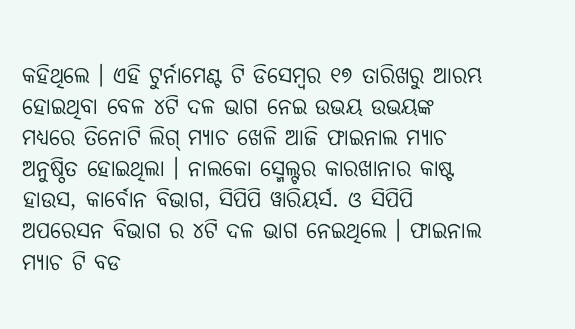କହିଥିଲେ । ଏହି ଟୁର୍ନାମେଣ୍ଟ ଟି ଡିସେମ୍ବର ୧୭ ତାରିଖରୁ ଆରମ୍ଭ ହୋଇଥିବା ବେଳ ୪ଟି ଦଳ ଭାଗ ନେଇ ଉଭୟ ଉଭୟଙ୍କ ମଧ୍ୟରେ ତିନୋଟି ଲିଗ୍ ମ୍ୟାଚ ଖେଳି ଆଜି ଫାଇନାଲ ମ୍ୟାଚ ଅନୁଷ୍ଠିତ ହୋଇଥିଲା । ନାଲକୋ ସ୍ମେଲ୍ଟର କାରଖାନାର କାଷ୍ଟ ହାଉସ, କାର୍ବୋନ ବିଭାଗ, ସିପିପି ୱାରିୟର୍ସ. ଓ ସିପିପି ଅପରେସନ ବିଭାଗ ର ୪ଟି ଦଳ ଭାଗ ନେଇଥିଲେ । ଫାଇନାଲ ମ୍ୟାଚ ଟି ବଡ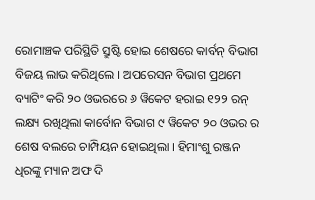ରୋମାଞ୍ଚକ ପରିସ୍ଥିତି ସ୍ରୁଷ୍ଟି ହୋଇ ଶେଷରେ କାର୍ବନ୍ ବିଭାଗ ବିଜୟ ଲାଭ କରିଥିଲେ । ଅପରେସନ ବିଭାଗ ପ୍ରଥମେ ବ୍ୟାଟିଂ କରି ୨୦ ଓଭରରେ ୬ ୱିକେଟ ହରାଇ ୧୨୨ ରନ୍ ଲକ୍ଷ୍ୟ ରଖିଥିଲା କାର୍ବୋନ ବିଭାଗ ୯ ୱିକେଟ ୨୦ ଓଭର ର ଶେଷ ବଲରେ ଚାମ୍ପିୟନ ହୋଇଥିଲା । ହିମାଂଶୁ ରଞ୍ଜନ ଧିରଙ୍କୁ ମ୍ୟାନ ଅଫ ଦି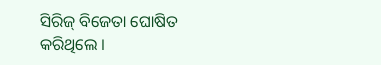ସିରିଜ୍ ବିଜେତା ଘୋଷିତ କରିଥିଲେ ।